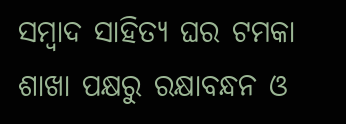ସମ୍ବାଦ ସାହିତ୍ୟ ଘର ଟମକା ଶାଖା ପକ୍ଷରୁ ରକ୍ଷାବନ୍ଧନ ଓ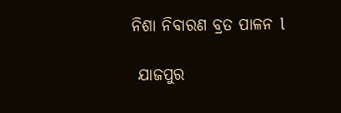ନିଶା ନିବାରଣ ବ୍ରତ ପାଳନ l

 ଯାଜପୁର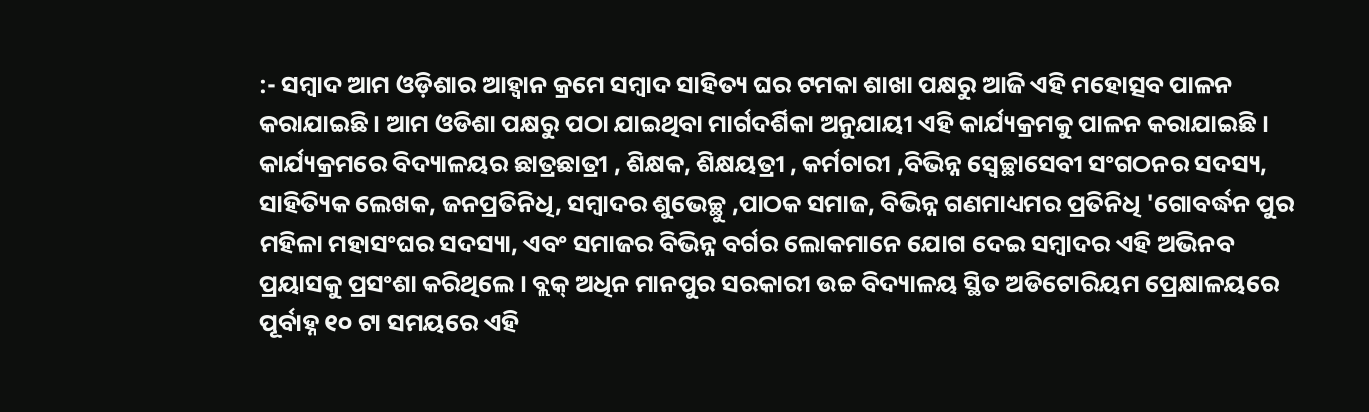:- ସମ୍ବାଦ ଆମ ଓଡ଼ିଶାର ଆହ୍ବାନ କ୍ରମେ ସମ୍ବାଦ ସାହିତ୍ୟ ଘର ଟମକା ଶାଖା ପକ୍ଷରୁ ଆଜି ଏହି ମହୋତ୍ସବ ପାଳନ କରାଯାଇଛି । ଆମ ଓଡିଶା ପକ୍ଷରୁ ପଠା ଯାଇଥିବା ମାର୍ଗଦର୍ଶିକା ଅନୁଯାୟୀ ଏହି କାର୍ଯ୍ୟକ୍ରମକୁ ପାଳନ କରାଯାଇଛି । କାର୍ଯ୍ୟକ୍ରମରେ ବିଦ୍ୟାଳୟର ଛାତ୍ରଛାତ୍ରୀ , ଶିକ୍ଷକ, ଶିକ୍ଷୟତ୍ରୀ , କର୍ମଚାରୀ ,ବିଭିନ୍ନ ସ୍ଵେଚ୍ଛାସେବୀ ସଂଗଠନର ସଦସ୍ୟ, ସାହିତ୍ୟିକ ଲେଖକ, ଜନପ୍ରତିନିଧି, ସମ୍ବାଦର ଶୁଭେଚ୍ଛୁ ,ପାଠକ ସମାଜ, ବିଭିନ୍ନ ଗଣମାଧ୍ୟମର ପ୍ରତିନିଧି 'ଗୋବର୍ଦ୍ଧନ ପୁର ମହିଳା ମହାସଂଘର ସଦସ୍ୟା, ଏବଂ ସମାଜର ବିଭିନ୍ନ ବର୍ଗର ଲୋକମାନେ ଯୋଗ ଦେଇ ସମ୍ବାଦର ଏହି ଅଭିନବ ପ୍ରୟାସକୁ ପ୍ରସଂଶା କରିଥିଲେ । ବ୍ଲକ୍ ଅଧିନ ମାନପୁର ସରକାରୀ ଉଚ୍ଚ ବିଦ୍ୟାଳୟ ସ୍ଥିତ ଅଡିଟୋରିୟମ ପ୍ରେକ୍ଷାଳୟରେ ପୂର୍ବାହ୍ନ ୧୦ ଟା ସମୟରେ ଏହି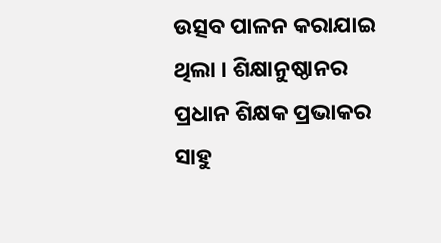ଉତ୍ସବ ପାଳନ କରାଯାଇ ଥିଲା । ଶିକ୍ଷାନୁଷ୍ଠାନର ପ୍ରଧାନ ଶିକ୍ଷକ ପ୍ରଭାକର ସାହୁ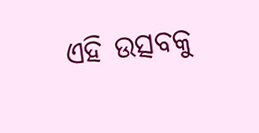ଏହି ଉତ୍ସବକୁ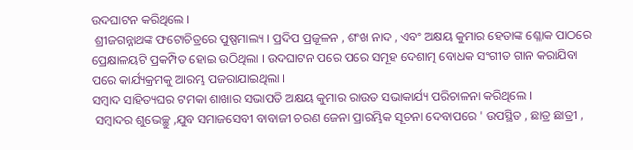ଉଦଘାଟନ କରିଥିଲେ ।
 ଶ୍ରୀଜଗନ୍ନାଥଙ୍କ ଫଟୋଚିତ୍ରରେ ପୁଷ୍ପମାଲ୍ୟ । ପ୍ରଦିପ ପ୍ରଜୂଳନ , ଶଂଖ ନାଦ , ଏବଂ ଅକ୍ଷୟ କୁମାର ହେତାଙ୍କ ଶ୍ଳୋକ ପାଠରେ ପ୍ରେକ୍ଷାଳୟଟି ପ୍ରକମ୍ପିତ ହୋଇ ଉଠିଥିଲା । ଉଦଘାଟନ ପରେ ପରେ ସମୂହ ଦେଶାତ୍ମ ବୋଧକ ସଂଗୀତ ଗାନ କରାଯିବା ପରେ କାର୍ଯ୍ୟକ୍ରମକୁ ଆରମ୍ଭ ପଜରାଯାଇଥିଲା ।
ସମ୍ବାଦ ସାହିତ୍ୟଘର ଟମକା ଶାଖାର ସଭାପତି ଅକ୍ଷୟ କୁମାର ରାଉତ ସଭାକାର୍ଯ୍ୟ ପରିଚାଳନା କରିଥିଲେ ।
 ସମ୍ବାଦର ଶୁଭେଚ୍ଛୁ ,ଯୁବ ସମାଜସେବୀ ବାବାଜୀ ଚରଣ ଜେନା ପ୍ରାରମ୍ଭିକ ସୂଚନା ଦେବାପରେ ' ଉପସ୍ଥିତ , ଛାତ୍ର ଛାତ୍ରୀ ,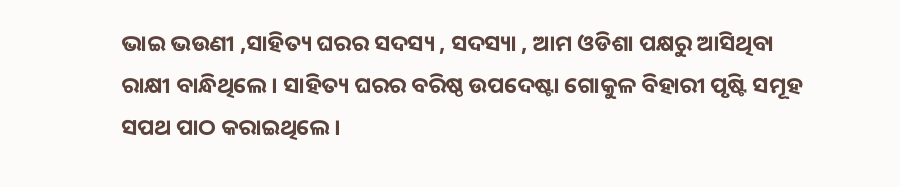ଭାଇ ଭଉଣୀ ,ସାହିତ୍ୟ ଘରର ସଦସ୍ୟ , ସଦସ୍ୟା , ଆମ ଓଡିଶା ପକ୍ଷରୁ ଆସିଥିବା ରାକ୍ଷୀ ବାନ୍ଧିଥିଲେ । ସାହିତ୍ୟ ଘରର ବରିଷ୍ଠ ଉପଦେଷ୍ଟା ଗୋକୁଳ ବିହାରୀ ପୃଷ୍ଟି ସମୂହ ସପଥ ପାଠ କରାଇଥିଲେ ।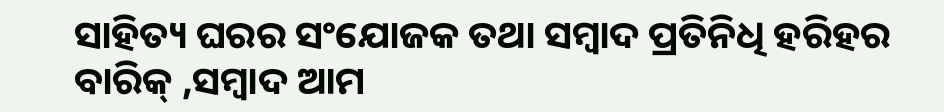ସାହିତ୍ୟ ଘରର ସଂଯୋଜକ ତଥା ସମ୍ବାଦ ପ୍ରତିନିଧି ହରିହର ବାରିକ୍ ,ସମ୍ବାଦ ଆମ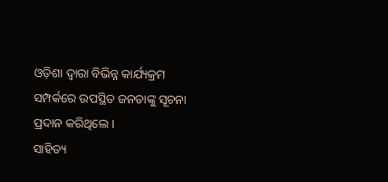ଓଡ଼ିଶା ଦ୍ୱାରା ବିଭିନ୍ନ କାର୍ଯ୍ୟକ୍ରମ ସମ୍ପର୍କରେ ଉପସ୍ଥିତ ଜନତାଙ୍କୁ ସୂଚନା ପ୍ରଦାନ କରିଥିଲେ ।
ସାହିତ୍ୟ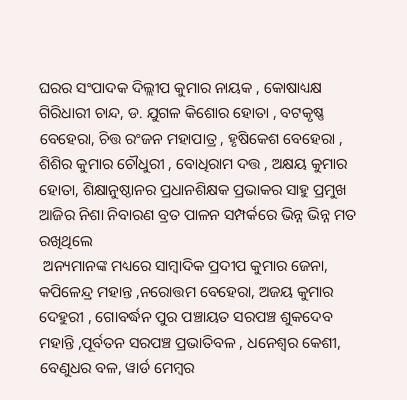ଘରର ସଂପାଦକ ଦିଲ୍ଲୀପ କୁମାର ନାୟକ , କୋଷାଧ୍ୟକ୍ଷ ଗିରିଧାରୀ ଚାନ୍ଦ, ଡ. ଯୁଗଳ କିଶୋର ହୋତା , ବଟକୃଷ୍ଣ ବେହେରା, ଚିତ୍ତ ରଂଜନ ମହାପାତ୍ର , ହୃଷିକେଶ ବେହେରା , ଶିଶିର କୁମାର ଚୌଧୁରୀ , ବୋଧିରାମ ଦତ୍ତ , ଅକ୍ଷୟ କୁମାର ହୋତା, ଶିକ୍ଷାନୁଷ୍ଠାନର ପ୍ରଧାନଶିକ୍ଷକ ପ୍ରଭାକର ସାହୁ ପ୍ରମୁଖ ଆଜିର ନିଶା ନିବାରଣ ବ୍ରତ ପାଳନ ସମ୍ପର୍କରେ ଭିନ୍ନ ଭିନ୍ନ ମତ ରଖିଥିଲେ
 ଅନ୍ୟମାନଙ୍କ ମଧ୍ୟରେ ସାମ୍ବାଦିକ ପ୍ରଦୀପ କୁମାର ଜେନା, କପିଳେନ୍ଦ୍ର ମହାନ୍ତ ,ନରୋତ୍ତମ ବେହେରା, ଅଜୟ କୁମାର ଦେହୁରୀ , ଗୋବର୍ଦ୍ଧନ ପୁର ପଞ୍ଚାୟତ ସରପଞ୍ଚ ଶୁକଦେବ ମହାନ୍ତି ,ପୂର୍ବତନ ସରପଞ୍ଚ ପ୍ରଭାତିବଳ , ଧନେଶ୍ୱର କେଶୀ, ବେଣୁଧର ବଳ, ୱାର୍ଡ ମେମ୍ବର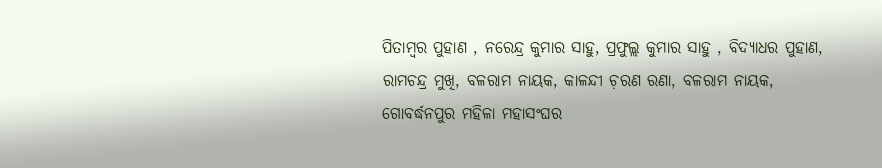ପିତାମ୍ବର ପୁହାଣ , ନରେନ୍ଦ୍ର କୁମାର ସାହୁ, ପ୍ରଫୁଲ୍ଲ କୁମାର ସାହୁ , ବିଦ୍ୟାଧର ପୁହାଣ, ରାମଚନ୍ଦ୍ର ମୁଖି, ବଳରାମ ନାୟକ, କାଳନ୍ଦୀ ଚ଼ରଣ ରଣା, ବଳରାମ ନାୟକ, ଗୋବର୍ଦ୍ଧନପୁର ମହିଳା ମହାସଂଘର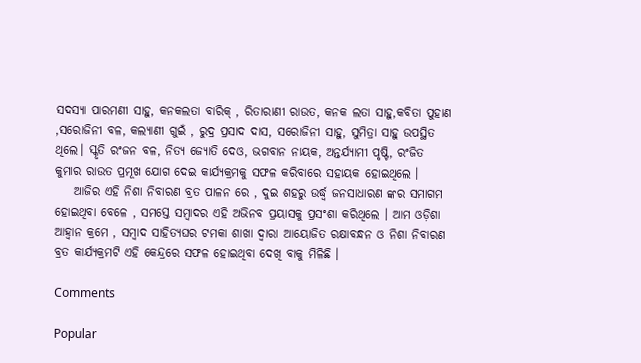ସଦସ୍ୟା ପାରମଣୀ ସାହୁ, କନକଲତା ବାରିକ୍ , ରିତାରାଣୀ ରାଉତ, କନକ ଲତା ସାହୁ,କବିତା ପୁହାଣ ,ସରୋଜିନୀ ବଳ, କଲ୍ୟାଣୀ ଗୁଇଁ , ରୁଦ୍ର ପ୍ରସାଦ ଦାସ, ସରୋଜିନୀ ସାହୁ, ସୁମିତ୍ରା ସାହୁ ଉପସ୍ଥିତ ଥିଲେ। ସ୍କୃତି ରଂଜନ ବଳ, ନିତ୍ୟ ଜ୍ୟୋତି ଦେଓ, ଭଗବାନ ନାୟକ, ଅନ୍ତର୍ଯ୍ୟାମୀ ପୃଷ୍ଟି, ରଂଜିତ କୁମାର ରାଉତ ପ୍ରମୂଖ ଯୋଗ ଦେଇ କାର୍ଯ୍ୟକ୍ରମକୁ ସଫଳ କରିବାରେ ସହାୟକ ହୋଇଥିଲେ ।
    ଆଜିର ଏହି ନିଶା ନିବାରଣ ବ୍ରତ ପାଳନ ରେ , ଦୁଇ ଶହରୁ ଉର୍ଦ୍ଧ୍ବ ଜନସାଧାରଣ ଙ୍କର ସମାଗମ ହୋଇଥିବା ବେଳେ , ସମସ୍ତେ ସମ୍ବାଦର ଏହି ଅଭିନବ ପ୍ରୟାସକୁ ପ୍ରସଂଶା କରିଥିଲେ । ଆମ ଓଡ଼ିଶା ଆହ୍ବାନ କ୍ରମେ , ସମ୍ବାଦ ସାହିତ୍ୟଘର ଟମକା ଶାଖା ଦ୍ୱାରା ଆୟୋଜିତ ରକ୍ଷାବନ୍ଧନ ଓ ନିଶା ନିବାରଣ ବ୍ରତ କାର୍ଯ୍ୟକ୍ରମଟି ଏହି କେନ୍ଦ୍ରରେ ସଫଳ ହୋଇଥିବା ଦେଖି ବାକୁ ମିଳିଛି ।

Comments

Popular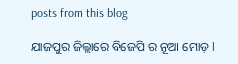posts from this blog

ଯାଜପୁର ଜିଲ୍ଲାରେ ବିଜେପି ର ନୂଆ ମୋଡ଼ l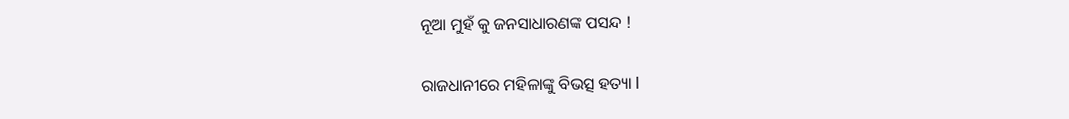ନୂଆ ମୁହଁ କୁ ଜନସାଧାରଣଙ୍କ ପସନ୍ଦ !

ରାଜଧାନୀରେ ମହିଳାଙ୍କୁ ବିଭତ୍ସ ହତ୍ୟା l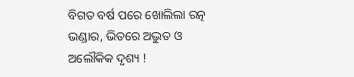ବିଗତ ବର୍ଷ ପରେ ଖୋଲିଲା ରତ୍ନ ଭଣ୍ଡାର, ଭିତରେ ଅଦ୍ଭୁତ ଓ ଅଲୌକିକ ଦୃଶ୍ୟ !